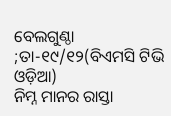ବେଲଗୁଣ୍ଠା ;ତା-୧୯/୧୨(ବିଏମସି ଟିଭି ଓଡ଼ିଆ)
ନିମ୍ନ ମାନର ରାସ୍ତା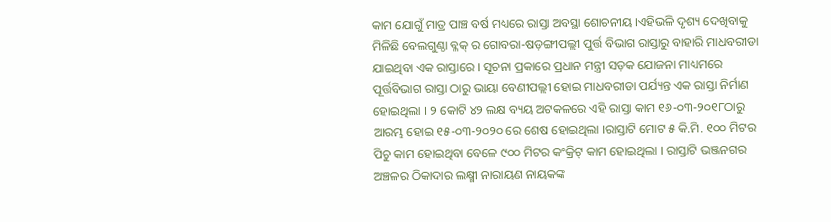କାମ ଯୋଗୁଁ ମାତ୍ର ପାଞ୍ଚ ବର୍ଷ ମଧ୍ୟରେ ରାସ୍ତା ଅବସ୍ଥା ଶୋଚନୀୟ ।ଏହିଭଳି ଦୃଶ୍ୟ ଦେଖିବାକୁ ମିଳିଛି ବେଲଗୁଣ୍ଠା ବ୍ଳକ୍ ର ଗୋବରା-ଷଡ଼ଙ୍ଗୀପଲ୍ଲୀ ପୁର୍ତ୍ତ ବିଭାଗ ରାସ୍ତାରୁ ବାହାରି ମାଧବରୀଡା ଯାଇଥିବା ଏକ ରାସ୍ତାରେ । ସୂଚନା ପ୍ରକାରେ ପ୍ରଧାନ ମନ୍ତ୍ରୀ ସଡ଼କ ଯୋଜନା ମାଧ୍ୟମରେ ପୂର୍ତ୍ତବିଭାଗ ରାସ୍ତା ଠାରୁ ଭାୟା ବେଣୀପଲ୍ଲୀ ହୋଇ ମାଧବରୀଡା ପର୍ଯ୍ୟନ୍ତ ଏକ ରାସ୍ତା ନିର୍ମାଣ ହୋଇଥିଲା । ୨ କୋଟି ୪୨ ଲକ୍ଷ ବ୍ୟୟ ଅଟକଳରେ ଏହି ରାସ୍ତା କାମ ୧୬-୦୩-୨୦୧୮ଠାରୁ ଆରମ୍ଭ ହୋଇ ୧୫-୦୩-୨୦୨୦ ରେ ଶେଷ ହୋଇଥିଲା ।ରାସ୍ତାଟି ମୋଟ ୫ କି.ମି. ୧୦୦ ମିଟର ପିଚୁ କାମ ହୋଇଥିବା ବେଳେ ୯୦୦ ମିଟର କଂକ୍ରିଟ୍ କାମ ହୋଇଥିଲା । ରାସ୍ତାଟି ଭଞ୍ଜନଗର ଅଞ୍ଚଳର ଠିକାଦାର ଲକ୍ଷ୍ମୀ ନାରାୟଣ ନାୟକଙ୍କ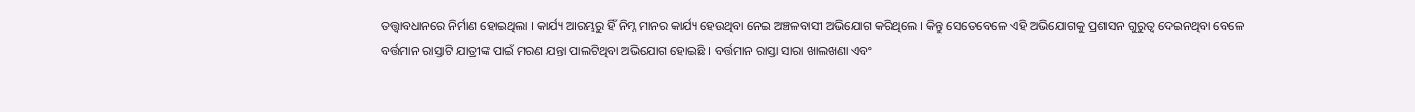ତତ୍ତ୍ୱାବଧାନରେ ନିର୍ମାଣ ହୋଇଥିଲା । କାର୍ଯ୍ୟ ଆରମ୍ଭରୁ ହିଁ ନିମ୍ନ ମାନର କାର୍ଯ୍ୟ ହେଉଥିବା ନେଇ ଅଞ୍ଚଳବାସୀ ଅଭିଯୋଗ କରିଥିଲେ । କିନ୍ତୁ ସେତେବେଳେ ଏହି ଅଭିଯୋଗକୁ ପ୍ରଶାସନ ଗୁରୁତ୍ୱ ଦେଇନଥିବା ବେଳେ ବର୍ତ୍ତମାନ ରାସ୍ତାଟି ଯାତ୍ରୀଙ୍କ ପାଇଁ ମରଣ ଯନ୍ତା ପାଲଟିଥିବା ଅଭିଯୋଗ ହୋଇଛି । ବର୍ତ୍ତମାନ ରାସ୍ତା ସାରା ଖାଲଖଣା ଏବଂ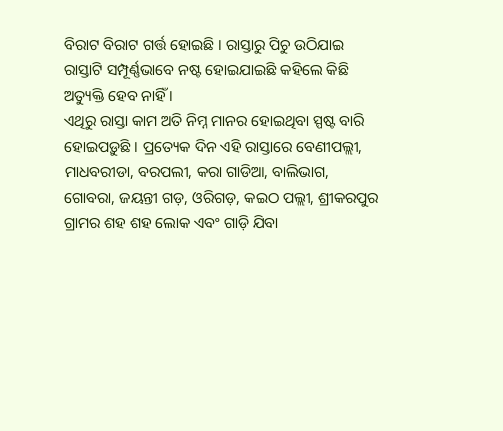ବିରାଟ ବିରାଟ ଗର୍ତ୍ତ ହୋଇଛି । ରାସ୍ତାରୁ ପିଚୁ ଉଠିଯାଇ ରାସ୍ତାଟି ସମ୍ପୂର୍ଣ୍ଣଭାବେ ନଷ୍ଟ ହୋଇଯାଇଛି କହିଲେ କିଛି ଅତ୍ୟୁକ୍ତି ହେବ ନାହିଁ ।
ଏଥିରୁ ରାସ୍ତା କାମ ଅତି ନିମ୍ନ ମାନର ହୋଇଥିବା ସ୍ପଷ୍ଟ ବାରି ହୋଇପଡ଼ୁଛି । ପ୍ରତ୍ୟେକ ଦିନ ଏହି ରାସ୍ତାରେ ବେଣୀପଲ୍ଲୀ, ମାଧବରୀଡା, ବରପଲୀ, କରା ଗାଡିଆ, ବାଲିଭାଗ, ଗୋବରା, ଜୟନ୍ତୀ ଗଡ଼, ଓରିଗଡ଼, କଇଠ ପଲ୍ଲୀ, ଶ୍ରୀକରପୁର ଗ୍ରାମର ଶହ ଶହ ଲୋକ ଏବଂ ଗାଡ଼ି ଯିବା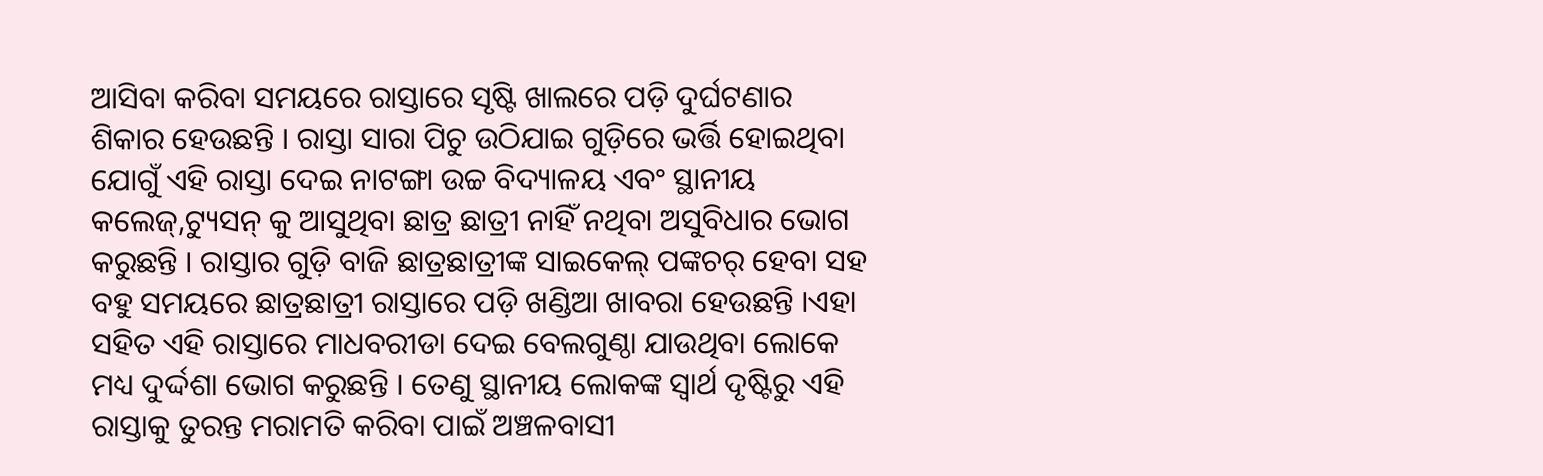ଆସିବା କରିବା ସମୟରେ ରାସ୍ତାରେ ସୃଷ୍ଟି ଖାଲରେ ପଡ଼ି ଦୁର୍ଘଟଣାର ଶିକାର ହେଉଛନ୍ତି । ରାସ୍ତା ସାରା ପିଚୁ ଉଠିଯାଇ ଗୁଡ଼ିରେ ଭର୍ତ୍ତି ହୋଇଥିବା ଯୋଗୁଁ ଏହି ରାସ୍ତା ଦେଇ ନାଟଙ୍ଗା ଉଚ୍ଚ ବିଦ୍ୟାଳୟ ଏବଂ ସ୍ଥାନୀୟ କଲେଜ୍,ଟ୍ୟୁସନ୍ କୁ ଆସୁଥିବା ଛାତ୍ର ଛାତ୍ରୀ ନାହିଁ ନଥିବା ଅସୁବିଧାର ଭୋଗ କରୁଛନ୍ତି । ରାସ୍ତାର ଗୁଡ଼ି ବାଜି ଛାତ୍ରଛାତ୍ରୀଙ୍କ ସାଇକେଲ୍ ପଙ୍କଚର୍ ହେବା ସହ ବହୁ ସମୟରେ ଛାତ୍ରଛାତ୍ରୀ ରାସ୍ତାରେ ପଡ଼ି ଖଣ୍ଡିଆ ଖାବରା ହେଉଛନ୍ତି ।ଏହା ସହିତ ଏହି ରାସ୍ତାରେ ମାଧବରୀଡା ଦେଇ ବେଲଗୁଣ୍ଠା ଯାଉଥିବା ଲୋକେ ମଧ୍ୟ ଦୁର୍ଦ୍ଦଶା ଭୋଗ କରୁଛନ୍ତି । ତେଣୁ ସ୍ଥାନୀୟ ଲୋକଙ୍କ ସ୍ଵାର୍ଥ ଦୃଷ୍ଟିରୁ ଏହି ରାସ୍ତାକୁ ତୁରନ୍ତ ମରାମତି କରିବା ପାଇଁ ଅଞ୍ଚଳବାସୀ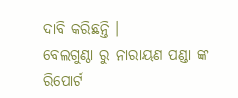ଦାବି କରିଛନ୍ତି ।
ବେଲଗୁଣ୍ଠା ରୁ ନାରାୟଣ ପଣ୍ଡା ଙ୍କ ରିପୋର୍ଟ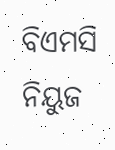ବିଏମସି ନିୟୁଜ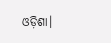ଓଡ଼ିଶା।